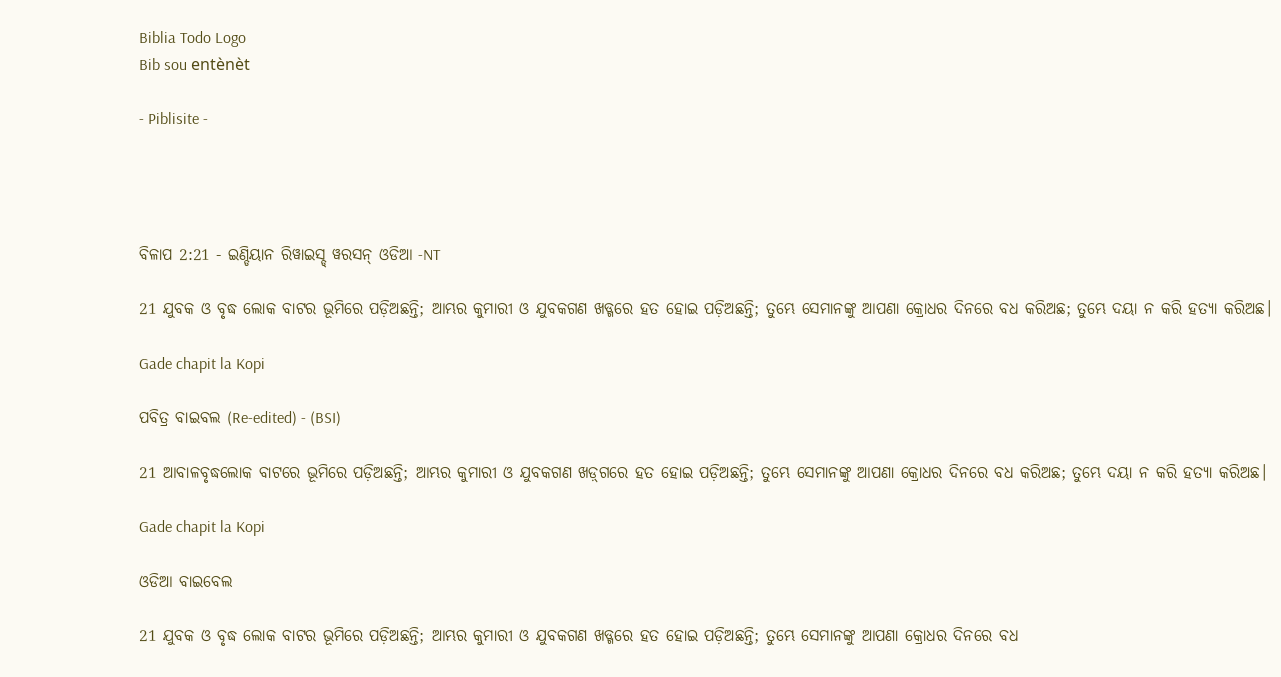Biblia Todo Logo
Bib sou entènèt

- Piblisite -




ବିଳାପ 2:21 - ଇଣ୍ଡିୟାନ ରିୱାଇସ୍ଡ୍ ୱରସନ୍ ଓଡିଆ -NT

21 ଯୁବକ ଓ ବୃଦ୍ଧ ଲୋକ ବାଟର ଭୂମିରେ ପଡ଼ିଅଛନ୍ତି; ଆମ୍ଭର କୁମାରୀ ଓ ଯୁବକଗଣ ଖଡ୍ଗରେ ହତ ହୋଇ ପଡ଼ିଅଛନ୍ତି; ତୁମ୍ଭେ ସେମାନଙ୍କୁ ଆପଣା କ୍ରୋଧର ଦିନରେ ବଧ କରିଅଛ; ତୁମ୍ଭେ ଦୟା ନ କରି ହତ୍ୟା କରିଅଛ।

Gade chapit la Kopi

ପବିତ୍ର ବାଇବଲ (Re-edited) - (BSI)

21 ଆବାଳବୃଦ୍ଧଲୋକ ବାଟରେ ଭୂମିରେ ପଡ଼ିଅଛନ୍ତି; ଆମ୍ଭର କୁମାରୀ ଓ ଯୁବକଗଣ ଖଡ଼୍‍ଗରେ ହତ ହୋଇ ପଡ଼ିଅଛନ୍ତି; ତୁମ୍ଭେ ସେମାନଙ୍କୁ ଆପଣା କ୍ରୋଧର ଦିନରେ ବଧ କରିଅଛ; ତୁମ୍ଭେ ଦୟା ନ କରି ହତ୍ୟା କରିଅଛ।

Gade chapit la Kopi

ଓଡିଆ ବାଇବେଲ

21 ଯୁବକ ଓ ବୃଦ୍ଧ ଲୋକ ବାଟର ଭୂମିରେ ପଡ଼ିଅଛନ୍ତି; ଆମ୍ଭର କୁମାରୀ ଓ ଯୁବକଗଣ ଖଡ୍ଗରେ ହତ ହୋଇ ପଡ଼ିଅଛନ୍ତି; ତୁମ୍ଭେ ସେମାନଙ୍କୁ ଆପଣା କ୍ରୋଧର ଦିନରେ ବଧ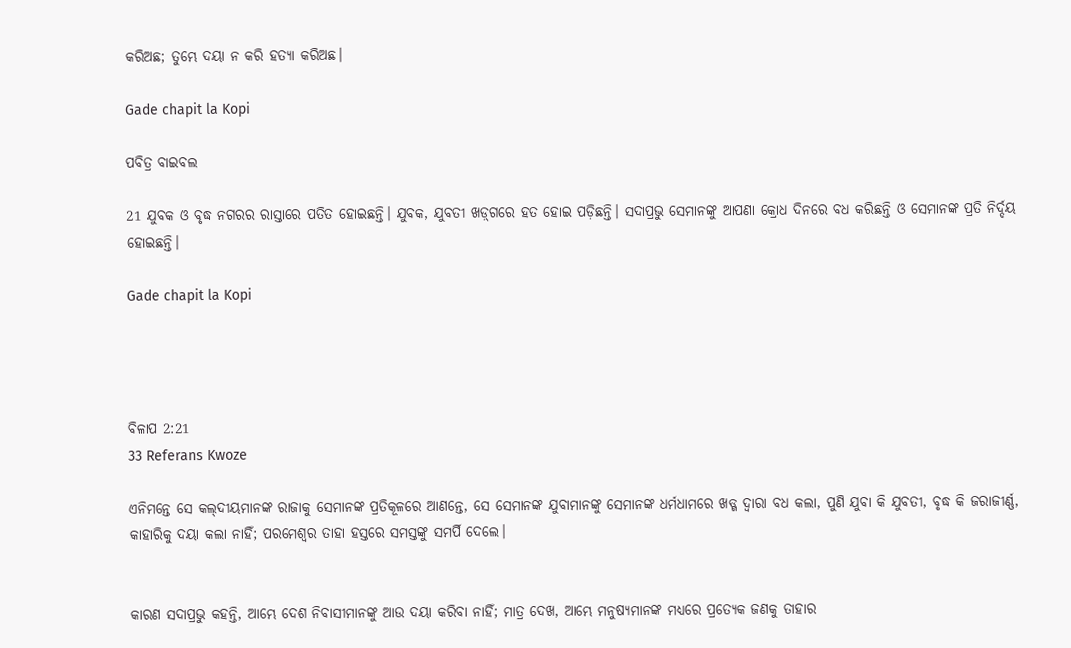କରିଅଛ; ତୁମ୍ଭେ ଦୟା ନ କରି ହତ୍ୟା କରିଅଛ।

Gade chapit la Kopi

ପବିତ୍ର ବାଇବଲ

21 ଯୁବକ ଓ ବୃଦ୍ଧ ନଗରର ରାସ୍ତାରେ ପତିତ ହୋଇଛନ୍ତି। ଯୁବକ, ଯୁବତୀ ‌‌ଖ‌ଡ଼୍‌ଗରେ ହତ ହୋଇ ପଡ଼ିଛନ୍ତି। ସଦାପ୍ରଭୁ ସେମାନଙ୍କୁ ଆପଣା କ୍ରୋଧ ଦିନରେ ବଧ କରିଛନ୍ତି ଓ ସେମାନଙ୍କ ପ୍ରତି ନିର୍ଦ୍ଦୟ ହୋଇଛନ୍ତି।

Gade chapit la Kopi




ବିଳାପ 2:21
33 Referans Kwoze

ଏନିମନ୍ତେ ସେ କଲ୍‍ଦୀୟମାନଙ୍କ ରାଜାକୁ ସେମାନଙ୍କ ପ୍ରତିକୂଳରେ ଆଣନ୍ତେ, ସେ ସେମାନଙ୍କ ଯୁବାମାନଙ୍କୁ ସେମାନଙ୍କ ଧର୍ମଧାମରେ ଖଡ୍ଗ ଦ୍ୱାରା ବଧ କଲା, ପୁଣି ଯୁବା କି ଯୁବତୀ, ବୃଦ୍ଧ କି ଜରାଜୀର୍ଣ୍ଣ, କାହାରିକୁ ଦୟା କଲା ନାହିଁ; ପରମେଶ୍ୱର ତାହା ହସ୍ତରେ ସମସ୍ତଙ୍କୁ ସମର୍ପି ଦେଲେ।


କାରଣ ସଦାପ୍ରଭୁ କହନ୍ତି, ଆମ୍ଭେ ଦେଶ ନିବାସୀମାନଙ୍କୁ ଆଉ ଦୟା କରିବା ନାହିଁ; ମାତ୍ର ଦେଖ, ଆମ୍ଭେ ମନୁଷ୍ୟମାନଙ୍କ ମଧ୍ୟରେ ପ୍ରତ୍ୟେକ ଜଣକୁ ତାହାର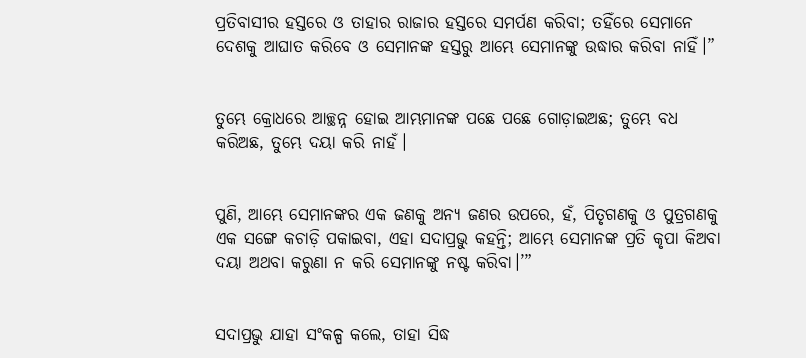ପ୍ରତିବାସୀର ହସ୍ତରେ ଓ ତାହାର ରାଜାର ହସ୍ତରେ ସମର୍ପଣ କରିବା; ତହିଁରେ ସେମାନେ ଦେଶକୁ ଆଘାତ କରିବେ ଓ ସେମାନଙ୍କ ହସ୍ତରୁ ଆମ୍ଭେ ସେମାନଙ୍କୁ ଉଦ୍ଧାର କରିବା ନାହିଁ।”


ତୁମ୍ଭେ କ୍ରୋଧରେ ଆଚ୍ଛନ୍ନ ହୋଇ ଆମ୍ଭମାନଙ୍କ ପଛେ ପଛେ ଗୋଡ଼ାଇଅଛ; ତୁମ୍ଭେ ବଧ କରିଅଛ, ତୁମ୍ଭେ ଦୟା କରି ନାହଁ।


ପୁଣି, ଆମ୍ଭେ ସେମାନଙ୍କର ଏକ ଜଣକୁ ଅନ୍ୟ ଜଣର ଉପରେ, ହଁ, ପିତୃଗଣକୁ ଓ ପୁତ୍ରଗଣକୁ ଏକ ସଙ୍ଗେ କଚାଡ଼ି ପକାଇବା, ଏହା ସଦାପ୍ରଭୁ କହନ୍ତି; ଆମ୍ଭେ ସେମାନଙ୍କ ପ୍ରତି କୃପା କିଅବା ଦୟା ଅଥବା କରୁଣା ନ କରି ସେମାନଙ୍କୁ ନଷ୍ଟ କରିବା।’”


ସଦାପ୍ରଭୁ ଯାହା ସଂକଳ୍ପ କଲେ, ତାହା ସିଦ୍ଧ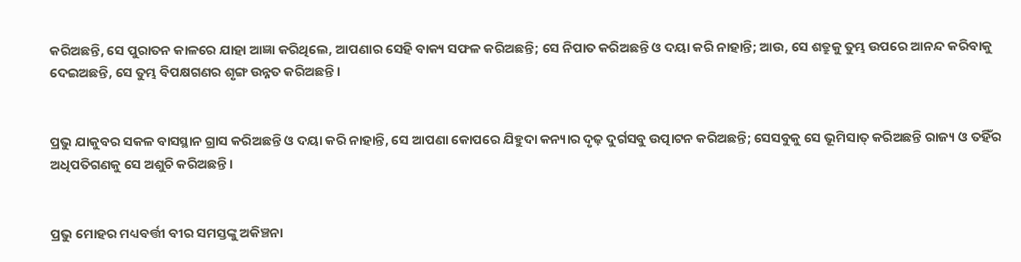କରିଅଛନ୍ତି, ସେ ପୁରାତନ କାଳରେ ଯାହା ଆଜ୍ଞା କରିଥିଲେ, ଆପଣାର ସେହି ବାକ୍ୟ ସଫଳ କରିଅଛନ୍ତି; ସେ ନିପାତ କରିଅଛନ୍ତି ଓ ଦୟା କରି ନାହାନ୍ତି; ଆଉ, ସେ ଶତ୍ରୁକୁ ତୁମ୍ଭ ଉପରେ ଆନନ୍ଦ କରିବାକୁ ଦେଇଅଛନ୍ତି, ସେ ତୁମ୍ଭ ବିପକ୍ଷଗଣର ଶୃଙ୍ଗ ଉନ୍ନତ କରିଅଛନ୍ତି।


ପ୍ରଭୁ ଯାକୁବର ସକଳ ବାସସ୍ଥାନ ଗ୍ରାସ କରିଅଛନ୍ତି ଓ ଦୟା କରି ନାହାନ୍ତି, ସେ ଆପଣା କୋପରେ ଯିହୁଦା କନ୍ୟାର ଦୃଢ଼ ଦୁର୍ଗସବୁ ଉତ୍ପାଟନ କରିଅଛନ୍ତି; ସେସବୁକୁ ସେ ଭୂମିସାତ୍‍ କରିଅଛନ୍ତି ରାଜ୍ୟ ଓ ତହିଁର ଅଧିପତିଗଣକୁ ସେ ଅଶୁଚି କରିଅଛନ୍ତି।


ପ୍ରଭୁ ମୋହର ମଧ୍ୟବର୍ତ୍ତୀ ବୀର ସମସ୍ତଙ୍କୁ ଅକିଞ୍ଚନା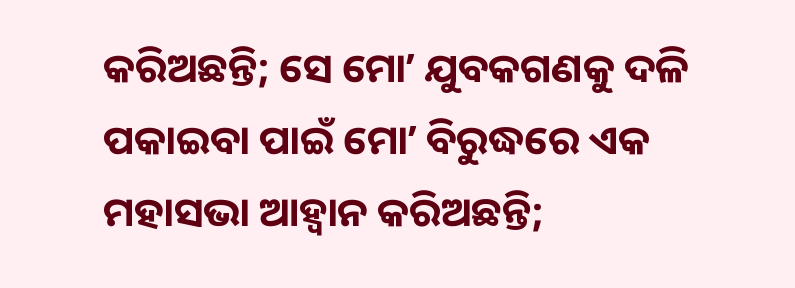କରିଅଛନ୍ତି; ସେ ମୋʼ ଯୁବକଗଣକୁ ଦଳି ପକାଇବା ପାଇଁ ମୋʼ ବିରୁଦ୍ଧରେ ଏକ ମହାସଭା ଆହ୍ୱାନ କରିଅଛନ୍ତି;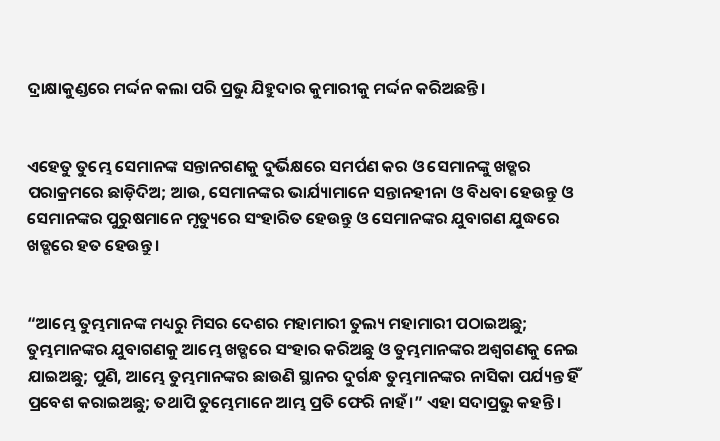ଦ୍ରାକ୍ଷାକୁଣ୍ଡରେ ମର୍ଦ୍ଦନ କଲା ପରି ପ୍ରଭୁ ଯିହୁଦାର କୁମାରୀକୁ ମର୍ଦ୍ଦନ କରିଅଛନ୍ତି।


ଏହେତୁ ତୁମ୍ଭେ ସେମାନଙ୍କ ସନ୍ତାନଗଣକୁ ଦୁର୍ଭିକ୍ଷରେ ସମର୍ପଣ କର ଓ ସେମାନଙ୍କୁ ଖଡ୍ଗର ପରାକ୍ରମରେ ଛାଡ଼ିଦିଅ; ଆଉ, ସେମାନଙ୍କର ଭାର୍ଯ୍ୟାମାନେ ସନ୍ତାନହୀନା ଓ ବିଧବା ହେଉନ୍ତୁ ଓ ସେମାନଙ୍କର ପୁରୁଷମାନେ ମୃତ୍ୟୁରେ ସଂହାରିତ ହେଉନ୍ତୁ ଓ ସେମାନଙ୍କର ଯୁବାଗଣ ଯୁଦ୍ଧରେ ଖଡ୍ଗରେ ହତ ହେଉନ୍ତୁ।


“ଆମ୍ଭେ ତୁମ୍ଭମାନଙ୍କ ମଧ୍ୟରୁ ମିସର ଦେଶର ମହାମାରୀ ତୁଲ୍ୟ ମହାମାରୀ ପଠାଇଅଛୁ; ତୁମ୍ଭମାନଙ୍କର ଯୁବାଗଣକୁ ଆମ୍ଭେ ଖଡ୍ଗରେ ସଂହାର କରିଅଛୁ ଓ ତୁମ୍ଭମାନଙ୍କର ଅଶ୍ୱଗଣକୁ ନେଇ ଯାଇଅଛୁ; ପୁଣି, ଆମ୍ଭେ ତୁମ୍ଭମାନଙ୍କର ଛାଉଣି ସ୍ଥାନର ଦୁର୍ଗନ୍ଧ ତୁମ୍ଭମାନଙ୍କର ନାସିକା ପର୍ଯ୍ୟନ୍ତ ହିଁ ପ୍ରବେଶ କରାଇଅଛୁ; ତଥାପି ତୁମ୍ଭେମାନେ ଆମ୍ଭ ପ୍ରତି ଫେରି ନାହଁ।” ଏହା ସଦାପ୍ରଭୁ କହନ୍ତି।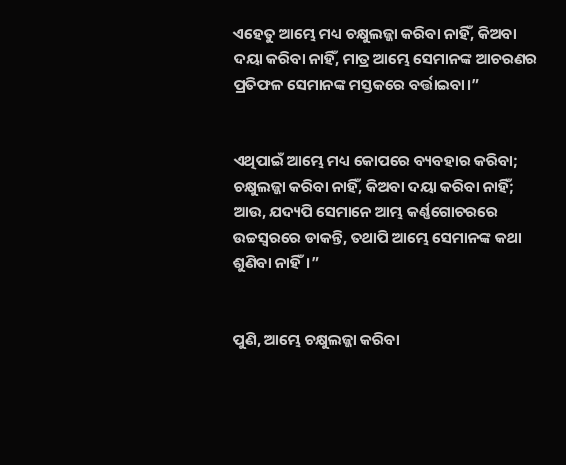ଏହେତୁ ଆମ୍ଭେ ମଧ୍ୟ ଚକ୍ଷୁଲଜ୍ଜା କରିବା ନାହିଁ, କିଅବା ଦୟା କରିବା ନାହିଁ, ମାତ୍ର ଆମ୍ଭେ ସେମାନଙ୍କ ଆଚରଣର ପ୍ରତିଫଳ ସେମାନଙ୍କ ମସ୍ତକରେ ବର୍ତ୍ତାଇବା।”


ଏଥିପାଇଁ ଆମ୍ଭେ ମଧ୍ୟ କୋପରେ ବ୍ୟବହାର କରିବା; ଚକ୍ଷୁଲଜ୍ଜା କରିବା ନାହିଁ, କିଅବା ଦୟା କରିବା ନାହିଁ; ଆଉ, ଯଦ୍ୟପି ସେମାନେ ଆମ୍ଭ କର୍ଣ୍ଣଗୋଚରରେ ଉଚ୍ଚସ୍ୱରରେ ଡାକନ୍ତି, ତଥାପି ଆମ୍ଭେ ସେମାନଙ୍କ କଥା ଶୁଣିବା ନାହିଁ।”


ପୁଣି, ଆମ୍ଭେ ଚକ୍ଷୁଲଜ୍ଜା କରିବା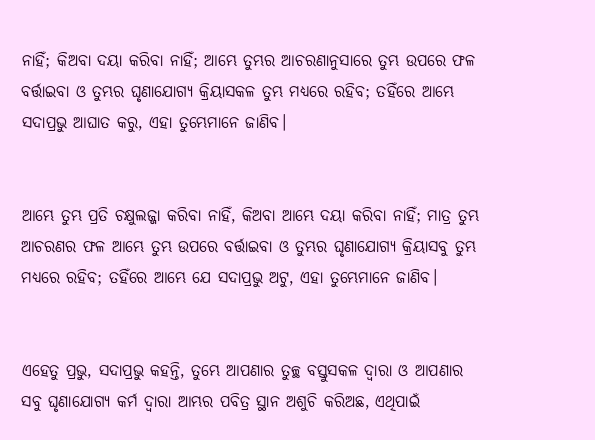ନାହିଁ; କିଅବା ଦୟା କରିବା ନାହିଁ; ଆମ୍ଭେ ତୁମ୍ଭର ଆଚରଣାନୁସାରେ ତୁମ୍ଭ ଉପରେ ଫଳ ବର୍ତ୍ତାଇବା ଓ ତୁମ୍ଭର ଘୃଣାଯୋଗ୍ୟ କ୍ରିୟାସକଳ ତୁମ୍ଭ ମଧ୍ୟରେ ରହିବ; ତହିଁରେ ଆମ୍ଭେ ସଦାପ୍ରଭୁ ଆଘାତ କରୁ, ଏହା ତୁମ୍ଭେମାନେ ଜାଣିବ।


ଆମ୍ଭେ ତୁମ୍ଭ ପ୍ରତି ଚକ୍ଷୁଲଜ୍ଜା କରିବା ନାହିଁ, କିଅବା ଆମ୍ଭେ ଦୟା କରିବା ନାହିଁ; ମାତ୍ର ତୁମ୍ଭ ଆଚରଣର ଫଳ ଆମ୍ଭେ ତୁମ୍ଭ ଉପରେ ବର୍ତ୍ତାଇବା ଓ ତୁମ୍ଭର ଘୃଣାଯୋଗ୍ୟ କ୍ରିୟାସବୁ ତୁମ୍ଭ ମଧ୍ୟରେ ରହିବ; ତହିଁରେ ଆମ୍ଭେ ଯେ ସଦାପ୍ରଭୁ ଅଟୁ, ଏହା ତୁମ୍ଭେମାନେ ଜାଣିବ।


ଏହେତୁ ପ୍ରଭୁ, ସଦାପ୍ରଭୁ କହନ୍ତି, ତୁମ୍ଭେ ଆପଣାର ତୁଚ୍ଛ ବସ୍ତୁସକଳ ଦ୍ୱାରା ଓ ଆପଣାର ସବୁ ଘୃଣାଯୋଗ୍ୟ କର୍ମ ଦ୍ୱାରା ଆମ୍ଭର ପବିତ୍ର ସ୍ଥାନ ଅଶୁଚି କରିଅଛ, ଏଥିପାଇଁ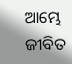ଆମ୍ଭେ ଜୀବିତ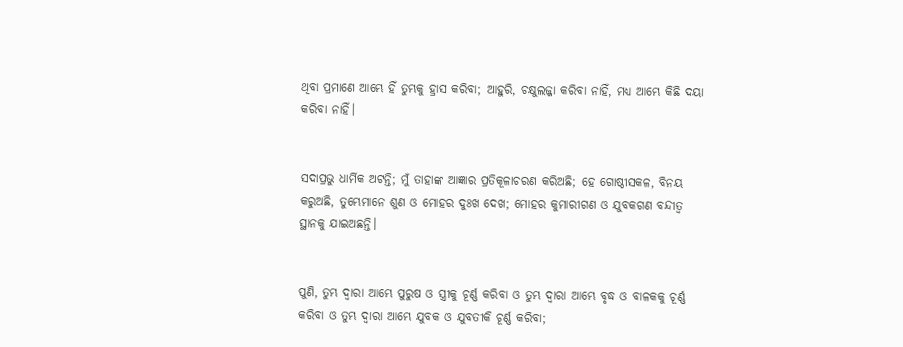ଥିବା ପ୍ରମାଣେ ଆମ୍ଭେ ହିଁ ତୁମ୍ଭକୁ ହ୍ରାସ କରିବା; ଆହୁରି, ଚକ୍ଷୁଲଜ୍ଜା କରିବା ନାହିଁ, ମଧ୍ୟ ଆମ୍ଭେ କିଛି ଦୟା କରିବା ନାହିଁ।


ସଦାପ୍ରଭୁ ଧାର୍ମିକ ଅଟନ୍ତି; ମୁଁ ତାହାଙ୍କ ଆଜ୍ଞାର ପ୍ରତିକୂଳାଚରଣ କରିଅଛି; ହେ ଗୋଷ୍ଠୀସକଳ, ବିନୟ କରୁଅଛି, ତୁମ୍ଭେମାନେ ଶୁଣ ଓ ମୋହର ଦୁଃଖ ଦେଖ; ମୋହର କୁମାରୀଗଣ ଓ ଯୁବକଗଣ ବନ୍ଦୀତ୍ୱ ସ୍ଥାନକୁ ଯାଇଅଛନ୍ତି।


ପୁଣି, ତୁମ୍ଭ ଦ୍ୱାରା ଆମ୍ଭେ ପୁରୁଷ ଓ ସ୍ତ୍ରୀକୁ ଚୂର୍ଣ୍ଣ କରିବା ଓ ତୁମ୍ଭ ଦ୍ୱାରା ଆମ୍ଭେ ବୃଦ୍ଧ ଓ ବାଳକକୁ ଚୂର୍ଣ୍ଣ କରିବା ଓ ତୁମ୍ଭ ଦ୍ୱାରା ଆମ୍ଭେ ଯୁବକ ଓ ଯୁବତୀକି ଚୂର୍ଣ୍ଣ କରିବା;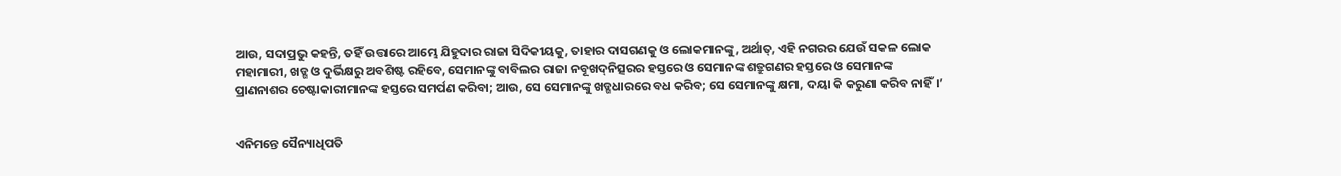ଆଉ, ସଦାପ୍ରଭୁ କହନ୍ତି, ତହିଁ ଉତ୍ତାରେ ଆମ୍ଭେ ଯିହୁଦାର ରାଜା ସିଦିକୀୟକୁ, ତାହାର ଦାସଗଣକୁ ଓ ଲୋକମାନଙ୍କୁ, ଅର୍ଥାତ୍‍, ଏହି ନଗରର ଯେଉଁ ସକଳ ଲୋକ ମହାମାରୀ, ଖଡ୍ଗ ଓ ଦୁର୍ଭିକ୍ଷରୁ ଅବଶିଷ୍ଟ ରହିବେ, ସେମାନଙ୍କୁ ବାବିଲର ରାଜା ନବୂଖଦ୍‍ନିତ୍ସରର ହସ୍ତରେ ଓ ସେମାନଙ୍କ ଶତ୍ରୁଗଣର ହସ୍ତରେ ଓ ସେମାନଙ୍କ ପ୍ରାଣନାଶର ଚେଷ୍ଟାକାରୀମାନଙ୍କ ହସ୍ତରେ ସମର୍ପଣ କରିବା; ଆଉ, ସେ ସେମାନଙ୍କୁ ଖଡ୍ଗଧାରରେ ବଧ କରିବ; ସେ ସେମାନଙ୍କୁ କ୍ଷମା, ଦୟା କି କରୁଣା କରିବ ନାହିଁ।’


ଏନିମନ୍ତେ ସୈନ୍ୟାଧିପତି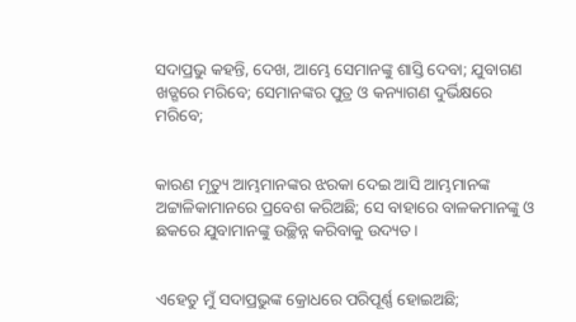ସଦାପ୍ରଭୁ କହନ୍ତି, ଦେଖ, ଆମ୍ଭେ ସେମାନଙ୍କୁ ଶାସ୍ତି ଦେବା; ଯୁବାଗଣ ଖଡ୍ଗରେ ମରିବେ; ସେମାନଙ୍କର ପୁତ୍ର ଓ କନ୍ୟାଗଣ ଦୁର୍ଭିକ୍ଷରେ ମରିବେ;


କାରଣ ମୃତ୍ୟୁ ଆମ୍ଭମାନଙ୍କର ଝରକା ଦେଇ ଆସି ଆମ୍ଭମାନଙ୍କ ଅଟ୍ଟାଳିକାମାନରେ ପ୍ରବେଶ କରିଅଛି; ସେ ବାହାରେ ବାଳକମାନଙ୍କୁ ଓ ଛକରେ ଯୁବାମାନଙ୍କୁ ଉଚ୍ଛିନ୍ନ କରିବାକୁ ଉଦ୍ୟତ।


ଏହେତୁ ମୁଁ ସଦାପ୍ରଭୁଙ୍କ କ୍ରୋଧରେ ପରିପୂର୍ଣ୍ଣ ହୋଇଅଛି;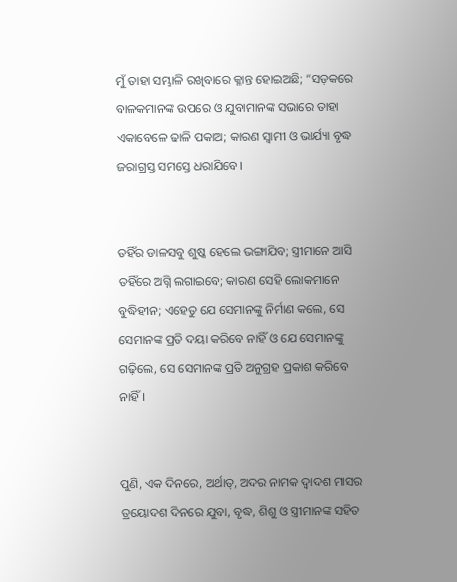ମୁଁ ତାହା ସମ୍ଭାଳି ରଖିବାରେ କ୍ଳାନ୍ତ ହୋଇଅଛି; “ସଡ଼କରେ ବାଳକମାନଙ୍କ ଉପରେ ଓ ଯୁବାମାନଙ୍କ ସଭାରେ ତାହା ଏକାବେଳେ ଢାଳି ପକାଅ; କାରଣ ସ୍ୱାମୀ ଓ ଭାର୍ଯ୍ୟା ବୃଦ୍ଧ ଜରାଗ୍ରସ୍ତ ସମସ୍ତେ ଧରାଯିବେ।


ତହିଁର ଡାଳସବୁ ଶୁଷ୍କ ହେଲେ ଭଙ୍ଗାଯିବ; ସ୍ତ୍ରୀମାନେ ଆସି ତହିଁରେ ଅଗ୍ନି ଲଗାଇବେ; କାରଣ ସେହି ଲୋକମାନେ ବୁଦ୍ଧିହୀନ; ଏହେତୁ ଯେ ସେମାନଙ୍କୁ ନିର୍ମାଣ କଲେ, ସେ ସେମାନଙ୍କ ପ୍ରତି ଦୟା କରିବେ ନାହିଁ ଓ ଯେ ସେମାନଙ୍କୁ ଗଢ଼ିଲେ, ସେ ସେମାନଙ୍କ ପ୍ରତି ଅନୁଗ୍ରହ ପ୍ରକାଶ କରିବେ ନାହିଁ।


ପୁଣି, ଏକ ଦିନରେ, ଅର୍ଥାତ୍‍, ଅଦର ନାମକ ଦ୍ୱାଦଶ ମାସର ତ୍ରୟୋଦଶ ଦିନରେ ଯୁବା, ବୃଦ୍ଧ, ଶିଶୁ ଓ ସ୍ତ୍ରୀମାନଙ୍କ ସହିତ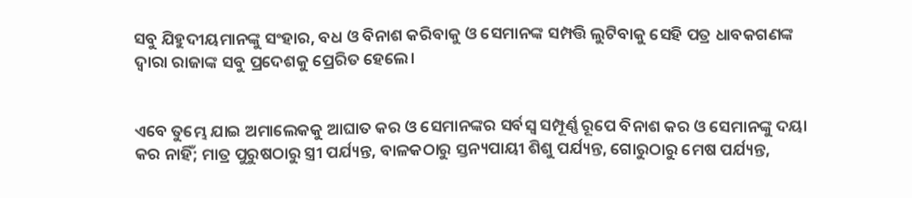ସବୁ ଯିହୁଦୀୟମାନଙ୍କୁ ସଂହାର, ବଧ ଓ ବିନାଶ କରିବାକୁ ଓ ସେମାନଙ୍କ ସମ୍ପତ୍ତି ଲୁଟିବାକୁ ସେହି ପତ୍ର ଧାବକଗଣଙ୍କ ଦ୍ୱାରା ରାଜାଙ୍କ ସବୁ ପ୍ରଦେଶକୁ ପ୍ରେରିତ ହେଲେ।


ଏବେ ତୁମ୍ଭେ ଯାଇ ଅମାଲେକକୁ ଆଘାତ କର ଓ ସେମାନଙ୍କର ସର୍ବସ୍ୱ ସମ୍ପୂର୍ଣ୍ଣ ରୂପେ ବିନାଶ କର ଓ ସେମାନଙ୍କୁ ଦୟା କର ନାହିଁ; ମାତ୍ର ପୁରୁଷଠାରୁ ସ୍ତ୍ରୀ ପର୍ଯ୍ୟନ୍ତ, ବାଳକଠାରୁ ସ୍ତନ୍ୟପାୟୀ ଶିଶୁ ପର୍ଯ୍ୟନ୍ତ, ଗୋରୁଠାରୁ ମେଷ ପର୍ଯ୍ୟନ୍ତ,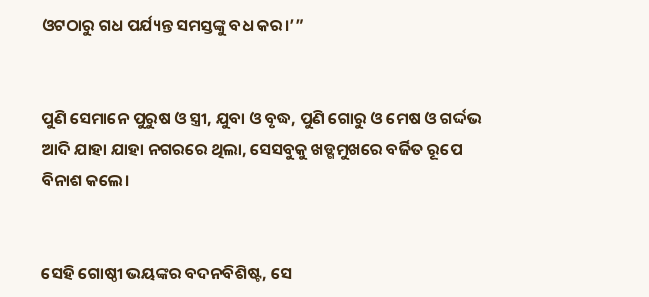ଓଟଠାରୁ ଗଧ ପର୍ଯ୍ୟନ୍ତ ସମସ୍ତଙ୍କୁ ବଧ କର।’”


ପୁଣି ସେମାନେ ପୁରୁଷ ଓ ସ୍ତ୍ରୀ, ଯୁବା ଓ ବୃଦ୍ଧ, ପୁଣି ଗୋରୁ ଓ ମେଷ ଓ ଗର୍ଦ୍ଦଭ ଆଦି ଯାହା ଯାହା ନଗରରେ ଥିଲା, ସେସବୁକୁ ଖଡ୍ଗମୁଖରେ ବର୍ଜିତ ରୂପେ ବିନାଶ କଲେ।


ସେହି ଗୋଷ୍ଠୀ ଭୟଙ୍କର ବଦନବିଶିଷ୍ଟ, ସେ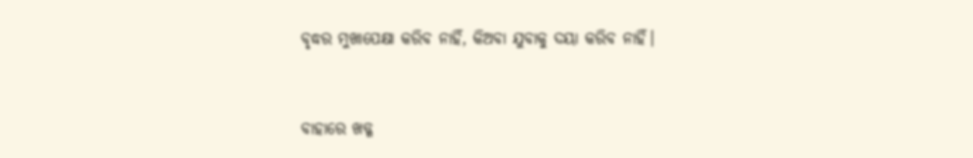ବୃଦ୍ଧର ମୁଖାପେକ୍ଷା କରିବ ନାହିଁ, କିଅବା ଯୁବାକୁ ଦୟା କରିବ ନାହିଁ।


ବାହାରେ ଖଡ୍ଗ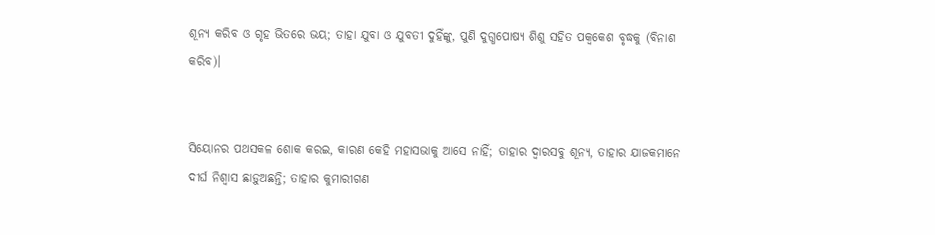ଶୂନ୍ୟ କରିବ ଓ ଗୃହ ଭିତରେ ଭୟ; ତାହା ଯୁବା ଓ ଯୁବତୀ ଦୁହିଁଙ୍କୁ, ପୁଣି ଦୁଗ୍ଧପୋଷ୍ୟ ଶିଶୁ ସହିତ ପକ୍ୱକେଶ ବୃଦ୍ଧକୁ (ବିନାଶ କରିବ)।


ସିୟୋନର ପଥସକଳ ଶୋକ କରଇ, କାରଣ କେହି ମହାସଭାକୁ ଆସେ ନାହିଁ; ତାହାର ଦ୍ୱାରସବୁ ଶୂନ୍ୟ, ତାହାର ଯାଜକମାନେ ଦୀର୍ଘ ନିଶ୍ୱାସ ଛାଡ଼ୁଅଛନ୍ତି; ତାହାର କୁମାରୀଗଣ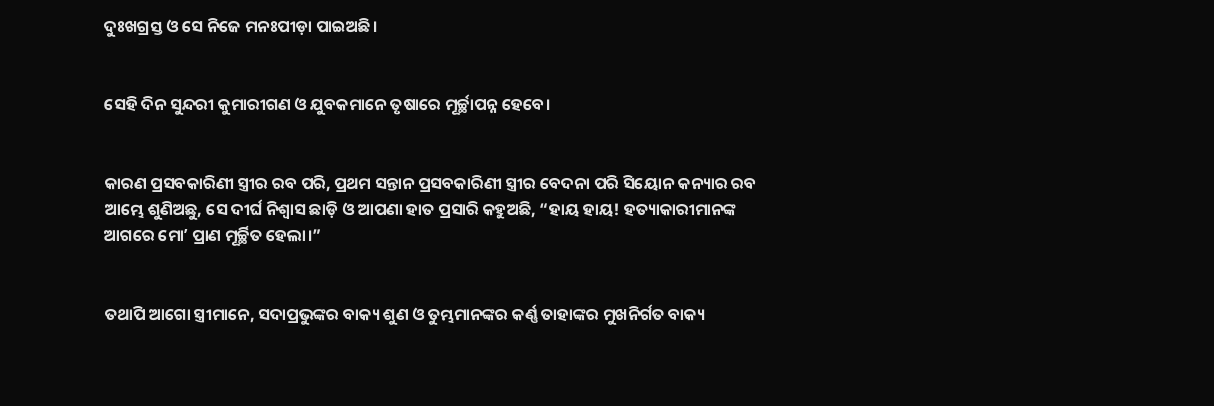ଦୁଃଖଗ୍ରସ୍ତ ଓ ସେ ନିଜେ ମନଃପୀଡ଼ା ପାଇଅଛି।


ସେହି ଦିନ ସୁନ୍ଦରୀ କୁମାରୀଗଣ ଓ ଯୁବକମାନେ ତୃଷାରେ ମୂର୍ଚ୍ଛାପନ୍ନ ହେବେ।


କାରଣ ପ୍ରସବକାରିଣୀ ସ୍ତ୍ରୀର ରବ ପରି, ପ୍ରଥମ ସନ୍ତାନ ପ୍ରସବକାରିଣୀ ସ୍ତ୍ରୀର ବେଦନା ପରି ସିୟୋନ କନ୍ୟାର ରବ ଆମ୍ଭେ ଶୁଣିଅଛୁ, ସେ ଦୀର୍ଘ ନିଶ୍ୱାସ ଛାଡ଼ି ଓ ଆପଣା ହାତ ପ୍ରସାରି କହୁଅଛି, “ହାୟ ହାୟ! ହତ୍ୟାକାରୀମାନଙ୍କ ଆଗରେ ମୋʼ ପ୍ରାଣ ମୂର୍ଚ୍ଛିତ ହେଲା।”


ତଥାପି ଆଗୋ ସ୍ତ୍ରୀମାନେ, ସଦାପ୍ରଭୁଙ୍କର ବାକ୍ୟ ଶୁଣ ଓ ତୁମ୍ଭମାନଙ୍କର କର୍ଣ୍ଣ ତାହାଙ୍କର ମୁଖନିର୍ଗତ ବାକ୍ୟ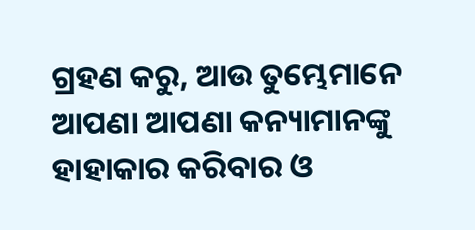ଗ୍ରହଣ କରୁ, ଆଉ ତୁମ୍ଭେମାନେ ଆପଣା ଆପଣା କନ୍ୟାମାନଙ୍କୁ ହାହାକାର କରିବାର ଓ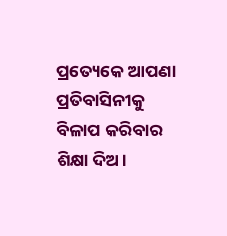ପ୍ରତ୍ୟେକେ ଆପଣା ପ୍ରତିବାସିନୀକୁ ବିଳାପ କରିବାର ଶିକ୍ଷା ଦିଅ।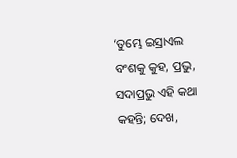‘ତୁମ୍ଭେ ଇସ୍ରାଏଲ ବଂଶକୁ କୁହ, ପ୍ରଭୁ, ସଦାପ୍ରଭୁ ଏହି କଥା କହନ୍ତି; ଦେଖ,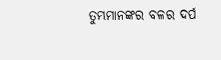ତୁମ୍ଭମାନଙ୍କର ବଳର ଦର୍ପ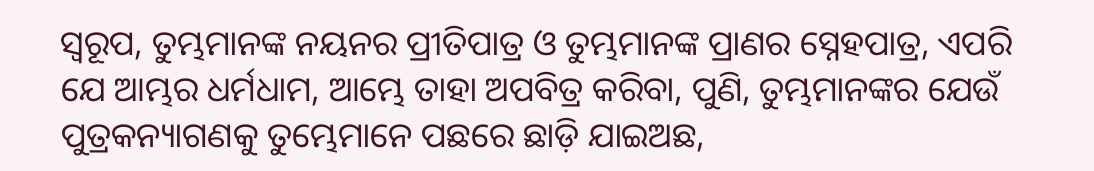ସ୍ୱରୂପ, ତୁମ୍ଭମାନଙ୍କ ନୟନର ପ୍ରୀତିପାତ୍ର ଓ ତୁମ୍ଭମାନଙ୍କ ପ୍ରାଣର ସ୍ନେହପାତ୍ର, ଏପରି ଯେ ଆମ୍ଭର ଧର୍ମଧାମ, ଆମ୍ଭେ ତାହା ଅପବିତ୍ର କରିବା, ପୁଣି, ତୁମ୍ଭମାନଙ୍କର ଯେଉଁ ପୁତ୍ରକନ୍ୟାଗଣକୁ ତୁମ୍ଭେମାନେ ପଛରେ ଛାଡ଼ି ଯାଇଅଛ,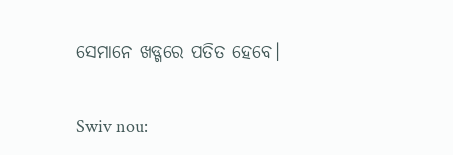ସେମାନେ ଖଡ୍ଗରେ ପତିତ ହେବେ।


Swiv nou: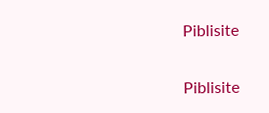Piblisite


Piblisite